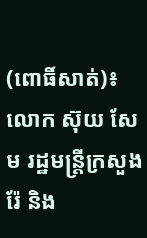(ពោធិ៍សាត់)៖ លោក ស៊ុយ សែម រដ្ឋមន្ត្រីក្រសួងរ៉ែ និង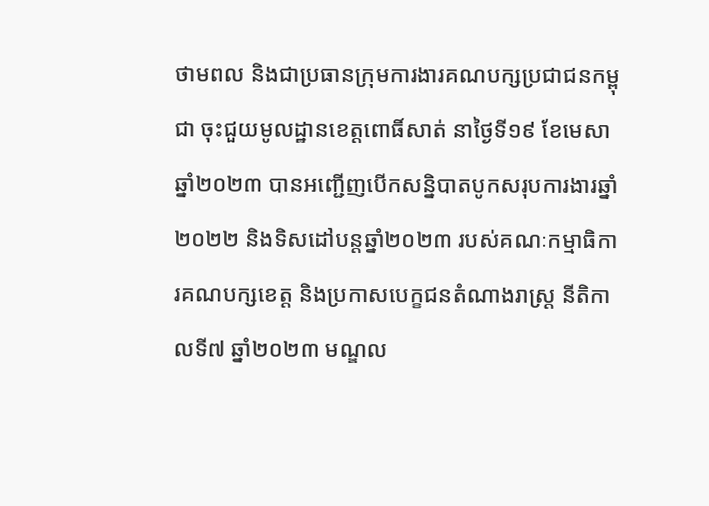ថាមពល និងជាប្រធានក្រុមការងារគណបក្សប្រជាជនកម្ពុជា ចុះជួយមូលដ្ឋានខេត្តពោធិ៍សាត់ នាថ្ងៃទី១៩ ខែមេសា ឆ្នាំ២០២៣ បានអញ្ជើញបើកសន្និបាតបូកសរុបការងារឆ្នាំ២០២២ និងទិសដៅបន្តឆ្នាំ២០២៣ របស់គណៈកម្មាធិការគណបក្សខេត្ត និងប្រកាសបេក្ខជនតំណាងរាស្ត្រ នីតិកាលទី៧ ឆ្នាំ២០២៣ មណ្ឌល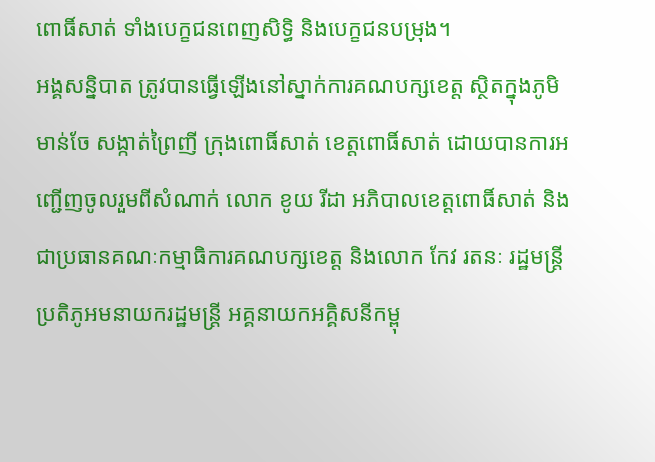ពោធិ៍សាត់ ទាំងបេក្ខជនពេញសិទ្ធិ និងបេក្ខជនបម្រុង។
អង្គសន្និបាត ត្រូវបានធ្វើឡើងនៅស្នាក់ការគណបក្សខេត្ត ស្ថិតក្នុងភូមិមាន់ចែ សង្កាត់ព្រៃញី ក្រុងពោធិ៍សាត់ ខេត្តពោធិ៍សាត់ ដោយបានការអញ្ជើញចូលរួមពីសំណាក់ លោក ខូយ រីដា អភិបាលខេត្តពោធិ៍សាត់ និងជាប្រធានគណៈកម្មាធិការគណបក្សខេត្ត និងលោក កែវ រតនៈ រដ្ឋមន្ត្រី ប្រតិភូអមនាយករដ្ឋមន្ត្រី អគ្គនាយកអគ្គិសនីកម្ពុ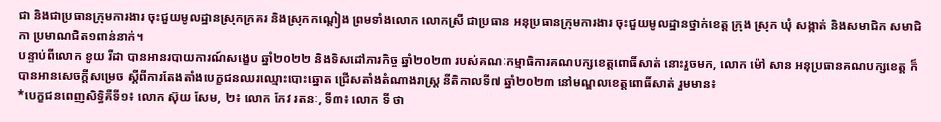ជា និងជាប្រធានក្រុមការងារ ចុះជួយមូលដ្ឋានស្រុកក្រគរ និងស្រុកកណ្តៀង ព្រមទាំងលោក លោកស្រី ជាប្រធាន អនុប្រធានក្រុមការងារ ចុះជួយមូលដ្ឋានថ្នាក់ខេត្ត ក្រុង ស្រុក ឃុំ សង្កាត់ និងសមាជិក សមាជិកា ប្រមាណជិត១ពាន់នាក់។
បន្ទាប់ពីលោក ខូយ រីដា បានអានរបាយការណ៍សង្ខេប ឆ្នាំ២០២២ និងទិសដៅភារកិច្ច ឆ្នាំ២០២៣ របស់គណៈកម្មាធិការគណបក្សខេត្តពោធិ៍សាត់ នោះរួចមក, លោក ម៉ៅ សាន អនុប្រធានគណបក្សខេត្ត ក៏បានអានសេចក្តីសម្រេច ស្តីពីការតែងតាំងបេក្ខជនឈរឈ្មោះបោះឆ្នោត ជ្រើសតាំងតំណាងរាស្ត្រ នីតិកាលទី៧ ឆ្នាំ២០២៣ នៅមណ្ឌលខេត្តពោធិ៍សាត់ រួមមាន៖
*បេក្ខជនពេញសិទ្ធិគឺទី១៖ លោក ស៊ុយ សែម, ២៖ លោក កែវ រតនៈ, ទី៣៖ លោក ទី ថា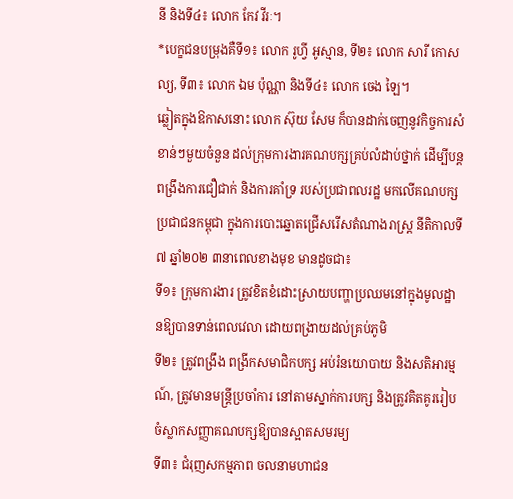នី និងទី៤៖ លោក កែវ វីរៈ។
*បេក្ខជនបម្រុងគឺទី១៖ លោក រូហ្វី អូស្មាន, ទី២៖ លោក សារី កោសល្យ, ទី៣៖ លោក ឯម ប៉ុណ្ណា និងទី៤៖ លោក ចេង ឡៃ។
ឆ្លៀតក្នុងឱកាសនោះ លោក ស៊ុយ សែម ក៏បានដាក់ចេញនូវកិច្ចការសំខាន់ៗមួយចំនួន ដល់ក្រុមការងារគណបក្សគ្រប់លំដាប់ថ្នាក់ ដើម្បីបន្តពង្រឹងការជឿជាក់ និងការគាំទ្រ របស់ប្រជាពលរដ្ឋ មកលើគណបក្សប្រជាជនកម្ពុជា ក្នុងការបោះឆ្នោតជ្រើសរើសតំណាងរាស្ត្រ នីតិកាលទី៧ ឆ្នាំ២០២ ៣នាពេលខាងមុខ មានដូចជា៖
ទី១៖ ក្រុមការងារ ត្រូវខិតខំដោះស្រាយបញ្ហាប្រឈមនៅក្នុងមូលដ្ឋានឱ្យបានទាន់ពេលវេលា ដោយពង្រាយដល់គ្រប់ភូមិ
ទី២៖ ត្រូវពង្រឹង ពង្រីកសមាជិកបក្ស អប់រំនយោបាយ និងសតិអារម្មណ៍, ត្រូវមានមន្ត្រីប្រចាំការ នៅតាមស្នាក់ការបក្ស និងត្រូវគិតគូររៀបចំស្លាកសញ្ញាគណបក្សឱ្យបានស្អាតសមរម្យ
ទី៣៖ ជំរុញសកម្មភាព ចលនាមហាជន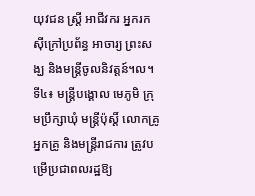យុវជន ស្ត្រី អាជីវករ អ្នករកស៊ីក្រៅប្រព័ន្ធ អាចារ្យ ព្រះសង្ឃ និងមន្ត្រីចូលនិវត្តន៍។ល។
ទី៤៖ មន្ត្រីបង្គោល មេភូមិ ក្រុមប្រឹក្សាឃុំ មន្ត្រីប៉ុស្តិ៍ លោកគ្រូ អ្នកគ្រូ និងមន្ត្រីរាជការ ត្រូវបម្រើប្រជាពលរដ្ឋឱ្យ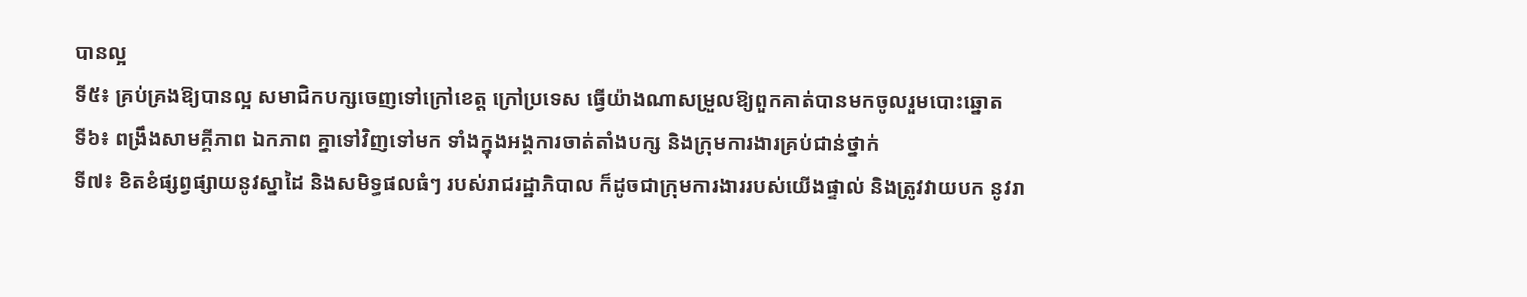បានល្អ
ទី៥៖ គ្រប់គ្រងឱ្យបានល្អ សមាជិកបក្សចេញទៅក្រៅខេត្ត ក្រៅប្រទេស ធ្វើយ៉ាងណាសម្រួលឱ្យពួកគាត់បានមកចូលរួមបោះឆ្នោត
ទី៦៖ ពង្រឹងសាមគ្គីភាព ឯកភាព គ្នាទៅវិញទៅមក ទាំងក្នុងអង្គការចាត់តាំងបក្ស និងក្រុមការងារគ្រប់ជាន់ថ្នាក់
ទី៧៖ ខិតខំផ្សព្វផ្សាយនូវស្នាដៃ និងសមិទ្ធផលធំៗ របស់រាជរដ្ឋាភិបាល ក៏ដូចជាក្រុមការងាររបស់យើងផ្ទាល់ និងត្រូវវាយបក នូវរា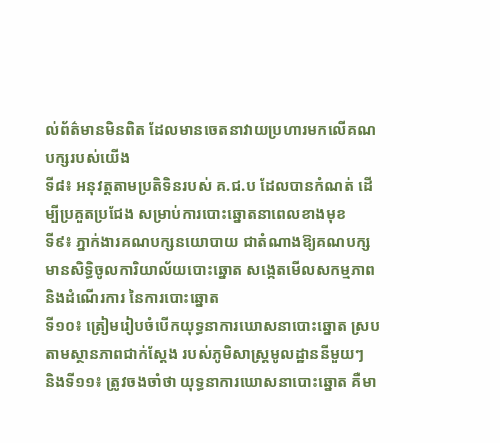ល់ព័ត៌មានមិនពិត ដែលមានចេតនាវាយប្រហារមកលើគណបក្សរបស់យើង
ទី៨៖ អនុវត្តតាមប្រតិទិនរបស់ គ.ជ.ប ដែលបានកំណត់ ដើម្បីប្រគួតប្រជែង សម្រាប់ការបោះឆ្នោតនាពេលខាងមុខ
ទី៩៖ ភ្នាក់ងារគណបក្សនយោបាយ ជាតំណាងឱ្យគណបក្ស មានសិទ្ធិចូលការិយាល័យបោះឆ្នោត សង្កេតមើលសកម្មភាព និងដំណើរការ នៃការបោះឆ្នោត
ទី១០៖ ត្រៀមរៀបចំបើកយុទ្ធនាការឃោសនាបោះឆ្នោត ស្របតាមស្ថានភាពជាក់ស្តែង របស់ភូមិសាស្ត្រមូលដ្ឋាននីមួយៗ
និងទី១១៖ ត្រូវចងចាំថា យុទ្ធនាការឃោសនាបោះឆ្នោត គឺមា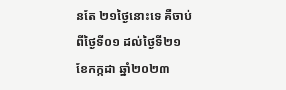នតែ ២១ថ្ងៃនោះទេ គឺចាប់ពីថ្ងៃទី០១ ដល់ថ្ងៃទី២១ ខែកក្កដា ឆ្នាំ២០២៣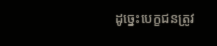ដូច្នេះបេក្ខជនត្រូវ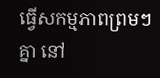ធ្វើសកម្មភាពព្រមៗគ្នា នៅ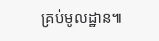គ្រប់មូលដ្ឋាន៕